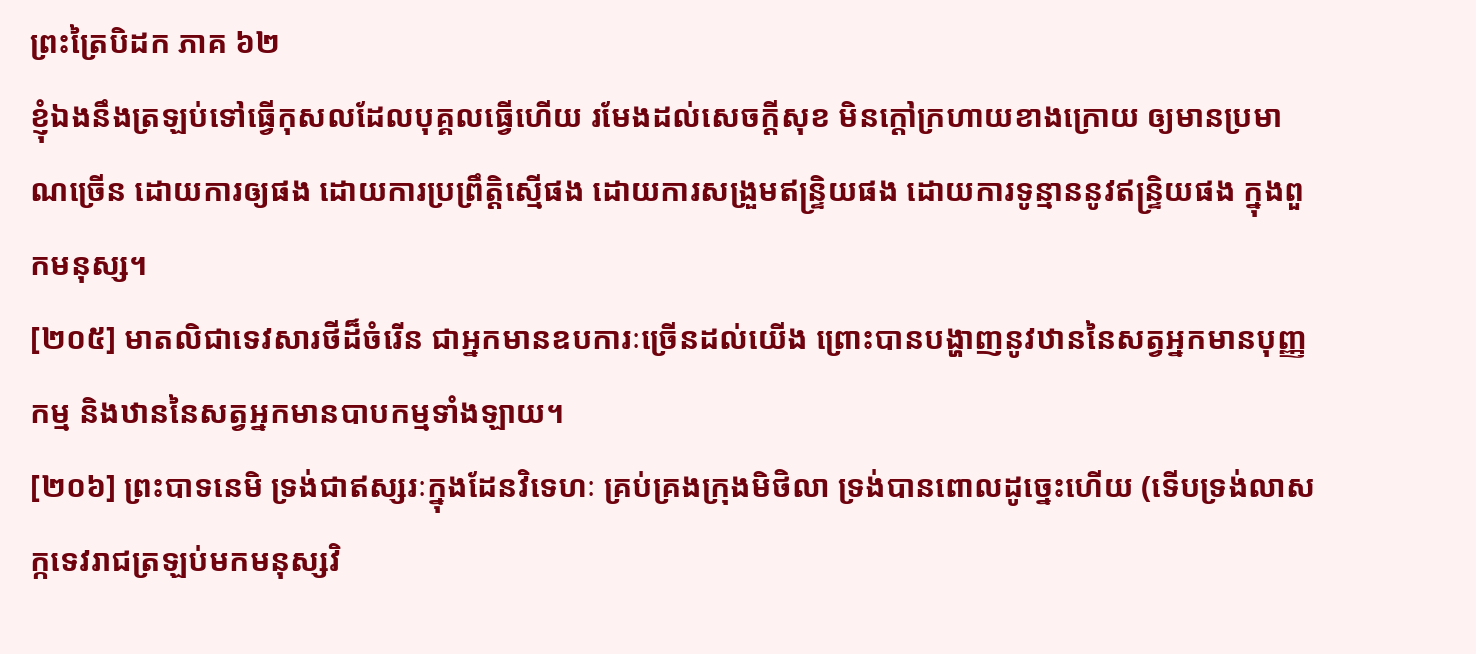ព្រះត្រៃបិដក ភាគ ៦២
ខ្ញុំឯងនឹងត្រឡប់ទៅធ្វើកុសលដែលបុគ្គលធ្វើហើយ រមែងដល់សេចក្តីសុខ មិនក្តៅក្រហាយខាងក្រោយ ឲ្យមានប្រមាណច្រើន ដោយការឲ្យផង ដោយការប្រព្រឹត្តិសើ្មផង ដោយការសង្រួមឥន្ទ្រិយផង ដោយការទូន្មាននូវឥន្រ្ទិយផង ក្នុងពួកមនុស្ស។
[២០៥] មាតលិជាទេវសារថីដ៏ចំរើន ជាអ្នកមានឧបការៈច្រើនដល់យើង ព្រោះបានបង្ហាញនូវឋាននៃសត្វអ្នកមានបុញ្ញកម្ម និងឋាននៃសត្វអ្នកមានបាបកម្មទាំងឡាយ។
[២០៦] ព្រះបាទនេមិ ទ្រង់ជាឥស្សរៈក្នុងដែនវិទេហៈ គ្រប់គ្រងក្រុងមិថិលា ទ្រង់បានពោលដូច្នេះហើយ (ទើបទ្រង់លាសក្កទេវរាជត្រឡប់មកមនុស្សវិ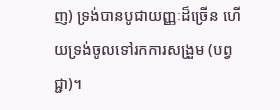ញ) ទ្រង់បានបូជាយញ្ញៈដ៏ច្រើន ហើយទ្រង់ចូលទៅរកការសង្រួម (បព្វជ្ជា)។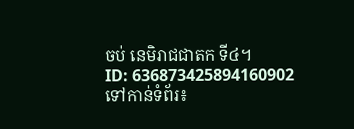ចប់ នេមិរាជជាតក ទី៤។
ID: 636873425894160902
ទៅកាន់ទំព័រ៖